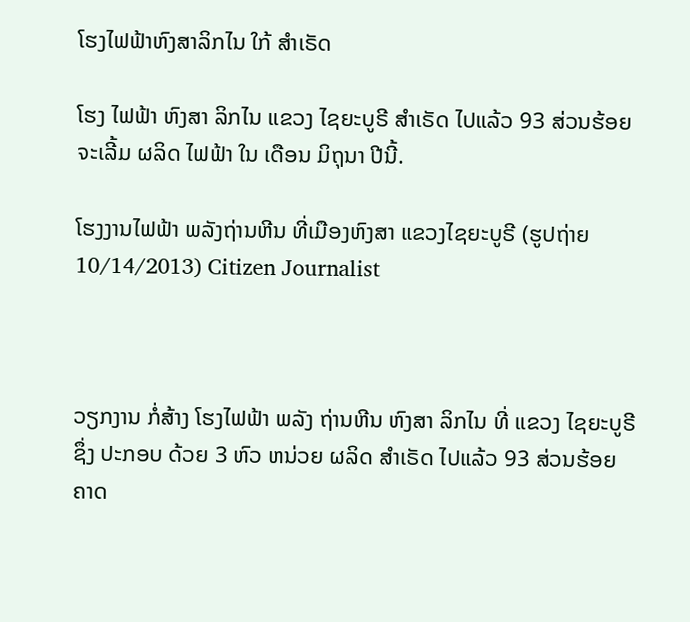ໂຮງໄຟຟ້າຫົງສາລິກໄນ ໃກ້ ສໍາເຣັດ

ໂຮງ ໄຟຟ້າ ຫົງສາ ລິກໄນ ແຂວງ ໄຊຍະບູຣີ ສໍາເຣັດ ໄປແລ້ວ 93 ສ່ວນຮ້ອຍ ຈະເລີ້ມ ຜລິດ ໄຟຟ້າ ໃນ ເດືອນ ມິຖຸນາ ປີນີ້.

ໂຮງງານໄຟຟ້າ ພລັງຖ່ານຫີນ ທີ່ເມືອງຫົງສາ ແຂວງໄຊຍະບູຣີ (ຮູປຖ່າຍ 10/14/2013) Citizen Journalist



ວຽກງານ ກໍ່ສ້າງ ໂຮງໄຟຟ້າ ພລັງ ຖ່ານຫີນ ຫົງສາ ລິກໄນ ທີ່ ແຂວງ ໄຊຍະບູຣີ ຊຶ່ງ ປະກອບ ດ້ວຍ 3 ຫົວ ຫນ່ວຍ ຜລິດ ສໍາເຣັດ ໄປແລ້ວ 93 ສ່ວນຮ້ອຍ ຄາດ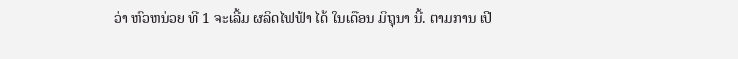ວ່າ ຫົວຫນ່ວຍ ທີ 1 ຈະເລີ້ມ ຜລິດໄຟຟ້າ ໄດ້ ໃນເດືອນ ມິຖຸນາ ນີ້. ຕາມການ ເປີ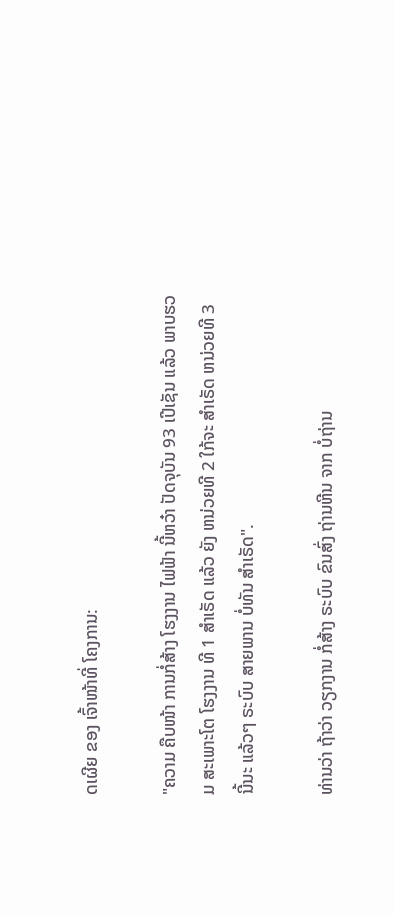ດເຜີຍ ຂອງ ເຈົ້າໜ້າທີ່ ໂຄງການ:

"ຄວາມ ຄືບໜ້າ ການກໍ່ສ້າງ ໂຮງງານ ໄຟຟ້າ ນີ້ຫວ໋າ ປັດຈຸບັນ 93 ເປີເຊັນ ແລ້ວ ພາບຮວມ ສະເພາະໂຕ ໂຮງງານ ທີ 1 ສໍາເຣັດ ແລ້ວ ຍັງ ຫນ່ວຍທີ 2 ໃກ້ຈະ ສໍາເຣັດ ຫນ່ວຍທີ 3 ນີ້ນະ ແລ້ວໆ ຣະບົບ ສາຍພານ ບໍ່ທັນ ສໍາເຣັດ".

ທ່ານວ່າ ຖ້າວ່າ ວຽກງານ ກໍ່ສ້າງ ຣະບົບ ຂົນສົ່ງ ຖ່ານຫີນ ຈາກ ບໍ່ຖ່ານ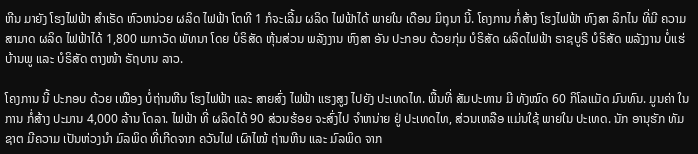ຫີນ ມາຍັງ ໂຮງໄຟຟ້າ ສໍາເຣັດ ຫົວຫນ່ວຍ ຜລິດ ໄຟຟ້າ ໂຕທີ 1 ກໍຈະເລີ້ມ ຜລິດ ໄຟຟ້າໄດ້ ພາຍໃນ ເດືອນ ມິຖຸນາ ນີ້. ໂຄງການ ກໍ່ສ້າງ ໂຮງໄຟຟ້າ ຫົງສາ ລິກໄນ ທີ່ມີ ຄວາມ ສາມາດ ຜລິດ ໄຟຟ້າໄດ້ 1,800 ເມກາວັດ ພັທນາ ໂດຍ ບໍຣິສັດ ຫຸ້ນສ່ວນ ພລັງງານ ຫົງສາ ອັນ ປະກອບ ດ້ວຍກຸ່ມ ບໍຣິສັດ ຜລິດໄຟຟ້າ ຣາຊບູຣີ ບໍຣິສັດ ພລັງງານ ບໍ່ແຮ່ ບ້ານພູ ແລະ ບໍຣິສັດ ຕາງໜ້າ ຣັຖບານ ລາວ.

ໂຄງການ ນີ້ ປະກອບ ດ້ວຍ ເໝືອງ ບໍ່ຖ່ານຫີນ ໂຮງໄຟຟ້າ ແລະ ສາຍສົ່ງ ໄຟຟ້າ ແຮງສູງ ໄປຍັງ ປະເທດໄທ. ພື້ນທີ່ ສັມປະທານ ມີ ທັງໝົດ 60 ກິໂລແມັດ ມົນທົນ. ມູນຄ່າ ໃນການ ກໍ່ສ້າງ ປະມານ 4,000 ລ້ານ ໂດລາ. ໄຟຟ້າ ທີ່ ຜລິດໄດ້ 90 ສ່ວນຮ້ອຍ ຈະສົ່ງໄປ ຈໍາຫນ່າຍ ຢູ່ ປະເທດໄທ, ສ່ວນເຫລືອ ແມ່ນໃຊ້ ພາຍໃນ ປະເທດ. ນັກ ອານຸຮັກ ທັມຊາຕ ມີຄວາມ ເປັນຫ່ວງນໍາ ມົລພິດ ທີ່ເກີດຈາກ ຄວັນໄຟ ເຜົາໄໝ້ ຖ່ານຫີນ ແລະ ມົລພິດ ຈາກ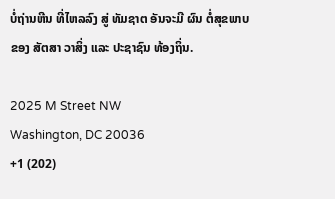ບໍ່ຖ່ານຫີນ ທີ່ໄຫລລົງ ສູ່ ທັມຊາຕ ອັນຈະມີ ຜົນ ຕໍ່ສຸຂພາບ ຂອງ ສັຕສາ ວາສິ່ງ ແລະ ປະຊາຊົນ ທ້ອງຖິ່ນ.

2025 M Street NW
Washington, DC 20036
+1 (202)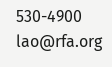530-4900
lao@rfa.org